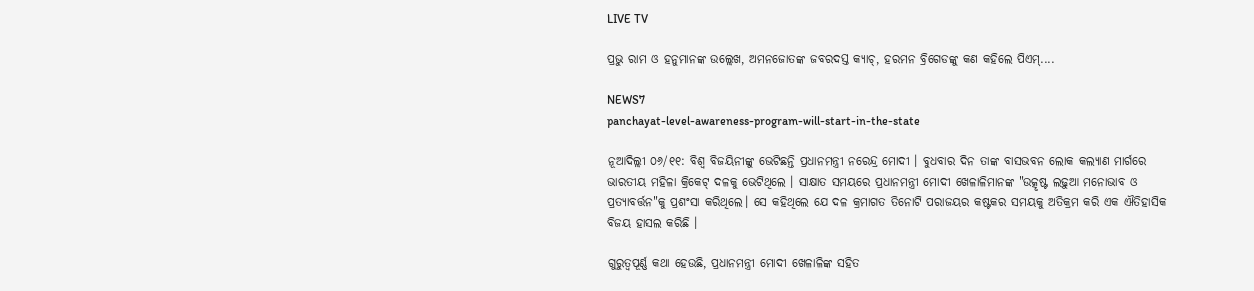LIVE TV

ପ୍ରଭୁ ରାମ ଓ ହନୁମାନଙ୍କ ଉଲ୍ଲେଖ, ଅମନଜୋତଙ୍କ ଜବରଦସ୍ତ କ୍ୟାଚ୍, ହରମନ ବ୍ରିଗେଡଙ୍କୁ କଣ କହିଲେ ପିଏମ୍....

NEWS7
panchayat-level-awareness-program-will-start-in-the-state

ନୂଆଦିଲ୍ଲୀ ୦୬/୧୧: ବିଶ୍ୱ ବିଜୟିନୀଙ୍କୁ ଭେଟିଛନ୍ତି ପ୍ରଧାନମନ୍ତ୍ରୀ ନରେନ୍ଦ୍ର ମୋଦୀ । ବୁଧବାର ଦିନ ତାଙ୍କ ବାସଭବନ ଲୋକ କଲ୍ୟାଣ ମାର୍ଗରେ ଭାରତୀୟ ମହିଳା କ୍ରିକେଟ୍ ଦଳକୁ ଭେଟିଥିଲେ । ସାକ୍ଷାତ ସମୟରେ ପ୍ରଧାନମନ୍ତ୍ରୀ ମୋଦୀ ଖେଳାଳିମାନଙ୍କ "ଉତ୍କୃଷ୍ଟ ଲଢ଼ୁଆ ମନୋଭାବ ଓ ପ୍ରତ୍ୟାବର୍ତ୍ତନ"କୁ ପ୍ରଶଂସା କରିଥିଲେ। ସେ କହିଥିଲେ ଯେ ଦଳ କ୍ରମାଗତ ତିନୋଟି ପରାଜୟର କଷ୍ଟକର ସମୟକୁ ଅତିକ୍ରମ କରି ଏକ ଐତିହାସିକ ବିଜୟ ହାସଲ କରିଛି ।

ଗୁରୁତ୍ୱପୂର୍ଣ୍ଣ କଥା ହେଉଛି, ପ୍ରଧାନମନ୍ତ୍ରୀ ମୋଦୀ ଖେଳାଳିଙ୍କ ସହିତ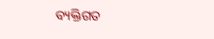ବ୍ୟକ୍ତିଗତ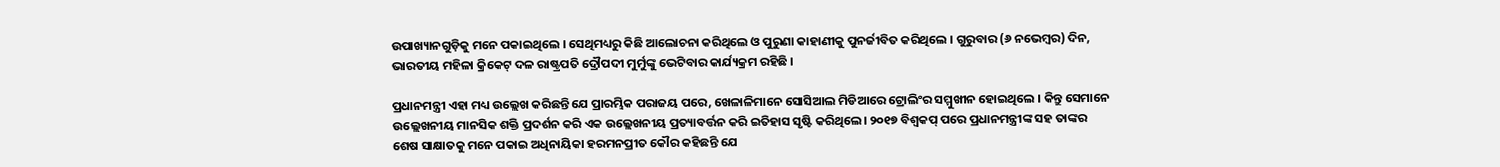ଉପାଖ୍ୟାନଗୁଡ଼ିକୁ ମନେ ପକାଇଥିଲେ । ସେଥିମଧ୍ୟରୁ କିଛି ଆଲୋଚନା କରିଥିଲେ ଓ ପୁରୁଣା କାହାଣୀକୁ ପୁନର୍ଜୀବିତ କରିଥିଲେ । ଗୁରୁବାର (୬ ନଭେମ୍ବର) ଦିନ, ଭାରତୀୟ ମହିଳା କ୍ରିକେଟ୍ ଦଳ ରାଷ୍ଟ୍ରପତି ଦ୍ରୌପଦୀ ମୁର୍ମୁଙ୍କୁ ଭେଟିବାର କାର୍ଯ୍ୟକ୍ରମ ରହିଛି ।

ପ୍ରଧାନମନ୍ତ୍ରୀ ଏହା ମଧ୍ୟ ଉଲ୍ଲେଖ କରିଛନ୍ତି ଯେ ପ୍ରାରମ୍ଭିକ ପରାଜୟ ପରେ, ଖେଳାଳିମାନେ ସୋସିଆଲ ମିଡିଆରେ ଟ୍ରୋଲିଂର ସମ୍ମୁଖୀନ ହୋଇଥିଲେ । କିନ୍ତୁ ସେମାନେ ଉଲ୍ଲେଖନୀୟ ମାନସିକ ଶକ୍ତି ପ୍ରଦର୍ଶନ କରି ଏକ ଉଲ୍ଲେଖନୀୟ ପ୍ରତ୍ୟାବର୍ତ୍ତନ କରି ଇତିହାସ ସୃଷ୍ଟି କରିଥିଲେ। ୨୦୧୭ ବିଶ୍ୱକପ୍ ପରେ ପ୍ରଧାନମନ୍ତ୍ରୀଙ୍କ ସହ ତାଙ୍କର ଶେଷ ସାକ୍ଷାତକୁ ମନେ ପକାଇ ଅଧିନାୟିକା ହରମନପ୍ରୀତ କୌର କହିଛନ୍ତି ଯେ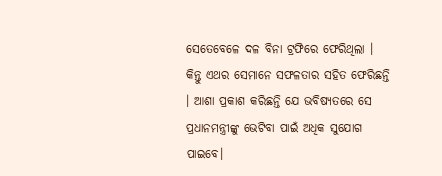ସେତେବେଳେ ଦଳ ବିନା ଟ୍ରଫିରେ ଫେରିଥିଲା ।  କିନ୍ତୁ ଏଥର ସେମାନେ ସଫଳତାର ସହିତ ଫେରିଛନ୍ତି । ଆଶା ପ୍ରକାଶ କରିଛନ୍ତି ଯେ ଭବିଷ୍ୟତରେ ସେ ପ୍ରଧାନମନ୍ତ୍ରୀଙ୍କୁ ଭେଟିବା ପାଇଁ ଅଧିକ ସୁଯୋଗ ପାଇବେ।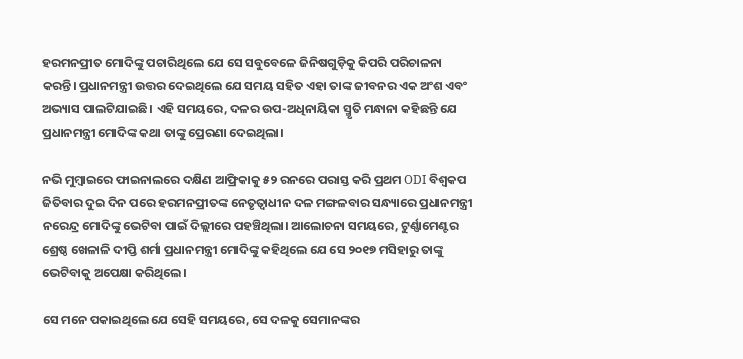ହରମନପ୍ରୀତ ମୋଦିଙ୍କୁ ପଚାରିଥିଲେ ଯେ ସେ ସବୁବେଳେ ଜିନିଷଗୁଡ଼ିକୁ କିପରି ପରିଚାଳନା କରନ୍ତି। ପ୍ରଧାନମନ୍ତ୍ରୀ ଉତ୍ତର ଦେଇଥିଲେ ଯେ ସମୟ ସହିତ ଏହା ତାଙ୍କ ଜୀବନର ଏକ ଅଂଶ ଏବଂ ଅଭ୍ୟାସ ପାଲଟିଯାଇଛି। ଏହି ସମୟରେ, ଦଳର ଉପ-ଅଧିନାୟିକା ସ୍ମୃତି ମନ୍ଧାନା କହିଛନ୍ତି ଯେ ପ୍ରଧାନମନ୍ତ୍ରୀ ମୋଦିଙ୍କ କଥା ତାଙ୍କୁ ପ୍ରେରଣା ଦେଇଥିଲା।

ନଭି ମୁମ୍ବାଇରେ ଫାଇନାଲରେ ଦକ୍ଷିଣ ଆଫ୍ରିକାକୁ ୫୨ ରନରେ ପରାସ୍ତ କରି ପ୍ରଥମ ODI ବିଶ୍ୱକପ ଜିତିବାର ଦୁଇ ଦିନ ପରେ ହରମନପ୍ରୀତଙ୍କ ନେତୃତ୍ୱାଧୀନ ଦଳ ମଙ୍ଗଳବାର ସନ୍ଧ୍ୟାରେ ପ୍ରଧାନମନ୍ତ୍ରୀ ନରେନ୍ଦ୍ର ମୋଦିଙ୍କୁ ଭେଟିବା ପାଇଁ ଦିଲ୍ଲୀରେ ପହଞ୍ଚିଥିଲା। ଆଲୋଚନା ସମୟରେ, ଟୁର୍ଣ୍ଣାମେଣ୍ଟର ଶ୍ରେଷ୍ଠ ଖେଳାଳି ଦୀପ୍ତି ଶର୍ମା ପ୍ରଧାନମନ୍ତ୍ରୀ ମୋଦିଙ୍କୁ କହିଥିଲେ ଯେ ସେ ୨୦୧୭ ମସିହାରୁ ତାଙ୍କୁ ଭେଟିବାକୁ ଅପେକ୍ଷା କରିଥିଲେ।

ସେ ମନେ ପକାଇଥିଲେ ଯେ ସେହି ସମୟରେ, ସେ ଦଳକୁ ସେମାନଙ୍କର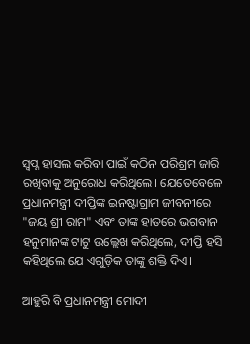ସ୍ୱପ୍ନ ହାସଲ କରିବା ପାଇଁ କଠିନ ପରିଶ୍ରମ ଜାରି ରଖିବାକୁ ଅନୁରୋଧ କରିଥିଲେ। ଯେତେବେଳେ ପ୍ରଧାନମନ୍ତ୍ରୀ ଦୀପ୍ତିଙ୍କ ଇନଷ୍ଟାଗ୍ରାମ ଜୀବନୀରେ "ଜୟ ଶ୍ରୀ ରାମ" ଏବଂ ତାଙ୍କ ହାତରେ ଭଗବାନ ହନୁମାନଙ୍କ ଟାଟୁ ଉଲ୍ଲେଖ କରିଥିଲେ, ଦୀପ୍ତି ହସି କହିଥିଲେ ଯେ ଏଗୁଡ଼ିକ ତାଙ୍କୁ ଶକ୍ତି ଦିଏ।

ଆହୁରି ବି ପ୍ରଧାନମନ୍ତ୍ରୀ ମୋଦୀ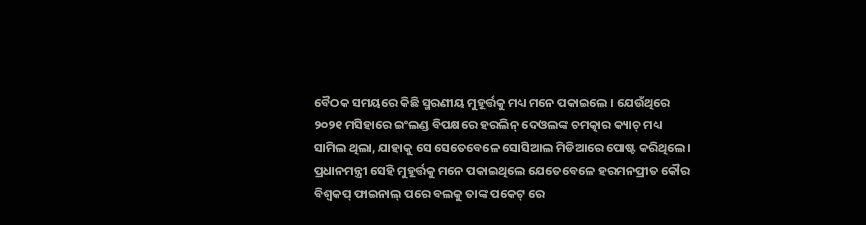ବୈଠକ ସମୟରେ କିଛି ସ୍ମରଣୀୟ ମୁହୂର୍ତ୍ତକୁ ମଧ୍ୟ ମନେ ପକାଇଲେ । ଯେଉଁଥିରେ ୨୦୨୧ ମସିହାରେ ଇଂଲଣ୍ଡ ବିପକ୍ଷରେ ହରଲିନ୍ ଦେଓଲଙ୍କ ଚମତ୍କାର କ୍ୟାଚ୍ ମଧ୍ୟ ସାମିଲ ଥିଲା, ଯାହାକୁ ସେ ସେତେବେଳେ ସୋସିଆଲ ମିଡିଆରେ ପୋଷ୍ଟ କରିଥିଲେ। ପ୍ରଧାନମନ୍ତ୍ରୀ ସେହି ମୁହୂର୍ତ୍ତକୁ ମନେ ପକାଇଥିଲେ ଯେତେବେଳେ ହରମନପ୍ରୀତ କୌର ବିଶ୍ୱକପ୍ ଫାଇନାଲ୍ ପରେ ବଲକୁ ତାଙ୍କ ପକେଟ୍ ରେ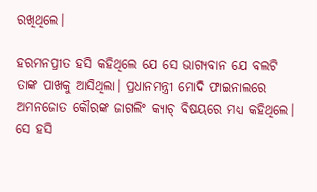ରଖିଥିଲେ।

ହରମନପ୍ରୀତ ହସି କହିଥିଲେ ଯେ ସେ ଭାଗ୍ୟବାନ ଯେ ବଲଟି ତାଙ୍କ ପାଖକୁ ଆସିଥିଲା। ପ୍ରଧାନମନ୍ତ୍ରୀ ମୋଦି ଫାଇନାଲରେ ଅମନଜୋତ କୌରଙ୍କ ଜାଗଲିଂ କ୍ୟାଚ୍ ବିଷୟରେ ମଧ୍ୟ କହିଥିଲେ। ସେ ହସି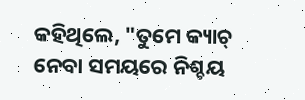କହିଥିଲେ, "ତୁମେ କ୍ୟାଚ୍ ନେବା ସମୟରେ ନିଶ୍ଚୟ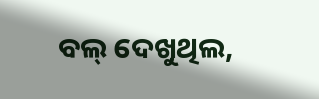ବଲ୍ ଦେଖୁଥିଲ,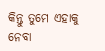କିନ୍ତୁ ତୁମେ ଏହାକୁ ନେବା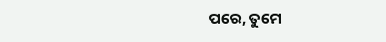ପରେ, ତୁମେ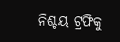ନିଶ୍ଚୟ ଟ୍ରଫିକୁ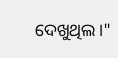ଦେଖୁଥିଲ।"